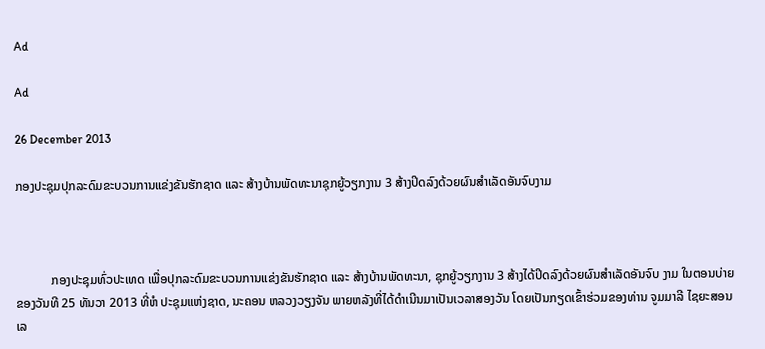Ad

Ad

26 December 2013

ກອງປະຊຸມປຸກລະດົມຂະບວນການແຂ່ງຂັນຮັກຊາດ ແລະ ສ້າງບ້ານພັດທະນາຊຸກຍູ້ວຽກງານ 3 ສ້າງປິດລົງດ້ວຍຜົນສຳເລັດອັນຈົບງາມ



           ກອງປະຊຸມທົ່ວປະເທດ ເພື່ອປຸກລະດົມຂະບວນການແຂ່ງຂັນຮັກຊາດ ແລະ ສ້າງບ້ານພັດທະນາ, ຊຸກຍູ້ວຽກງານ 3 ສ້າງໄດ້ປິດລົງດ້ວຍຜົນສຳເລັດອັນຈົບ ງາມ ໃນຕອນບ່າຍ ຂອງວັນທີ 25 ທັນວາ 2013 ທີ່ຫໍ ປະຊຸມແຫ່ງຊາດ, ນະຄອນ ຫລວງວຽງຈັນ ພາຍຫລັງທີ່ໄດ້ດຳເນີນມາເປັນເວລາສອງວັນ ໂດຍເປັນກຽດເຂົ້າຮ່ວມຂອງທ່ານ ຈູມມາລີ ໄຊຍະສອນ ເລ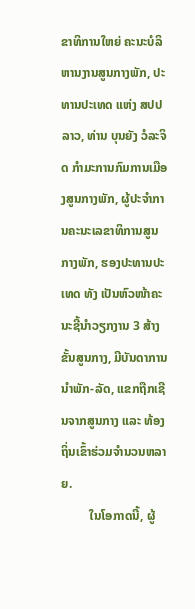ຂາທິການໃຫຍ່ ຄະນະບໍລິຫານງານສູນກາງພັກ, ປະທານປະເທດ ແຫ່ງ ສປປ ລາວ, ທ່ານ ບຸນຍັງ ວໍລະຈິດ ກຳມະການກົມການເມືອງສູນກາງພັກ, ຜູ້ປະຈຳການຄະນະເລຂາທິການສູນກາງພັກ, ຮອງປະທານປະເທດ ທັງ ເປັນຫົວໜ້າຄະນະຊີ້ນຳວຽກງານ 3 ສ້າງຂັ້ນສູນກາງ, ມີບັນດາການນຳພັກ-ລັດ, ແຂກຖືກເຊີນຈາກສູນກາງ ແລະ ທ້ອງຖິ່ນເຂົ້າຮ່ວມຈຳນວນຫລາຍ.
         ໃນໂອກາດນີ້, ຜູ້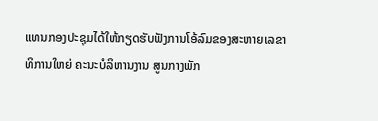ແທນກອງປະຊຸມໄດ້ໃຫ້ກຽດຮັບຟັງການໂອ້ລົມຂອງສະຫາຍເລຂາທິການໃຫຍ່ ຄະນະບໍລິຫານງານ ສູນກາງພັກ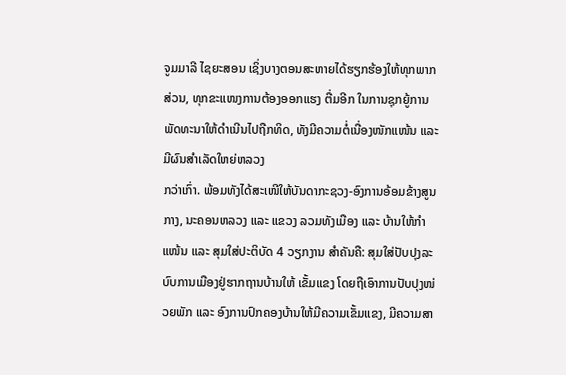ຈູມມາລີ ໄຊຍະສອນ ເຊິ່ງບາງຕອນສະຫາຍໄດ້ຮຽກຮ້ອງໃຫ້ທຸກພາກສ່ວນ, ທຸກຂະແໜງການຕ້ອງອອກແຮງ ຕື່ມອີກ ໃນການຊຸກຍູ້ການພັດທະນາໃຫ້ດຳເນີນໄປຖືກທິດ, ທັງມີຄວາມຕໍ່ເນື່ອງໜັກແໜ້ນ ແລະ ມີຜົນສຳເລັດໃຫຍ່ຫລວງ
ກວ່າເກົ່າ. ພ້ອມທັງໄດ້ສະເໜີໃຫ້ບັນດາກະຊວງ-ອົງການອ້ອມຂ້າງສູນກາງ, ນະຄອນຫລວງ ແລະ ແຂວງ ລວມທັງເມືອງ ແລະ ບ້ານໃຫ້ກຳແໜ້ນ ແລະ ສຸມໃສ່ປະຕິບັດ 4 ວຽກງານ ສຳຄັນຄື: ສຸມໃສ່ປັບປຸງລະບົບການເມືອງຢູ່ຮາກຖານບ້ານໃຫ້ ເຂັ້ມແຂງ ໂດຍຖືເອົາການປັບປຸງໜ່ວຍພັກ ແລະ ອົງການປົກຄອງບ້ານໃຫ້ມີຄວາມເຂັ້ມແຂງ, ມີຄວາມສາ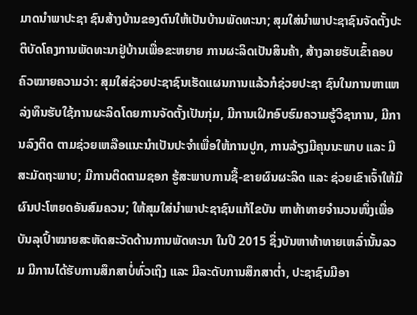ມາດນຳພາປະຊາ ຊົນສ້າງບ້ານຂອງຕົນໃຫ້ເປັນບ້ານພັດທະນາ; ສຸມໃສ່ນຳພາປະຊາຊົນຈັດຕັ້ງປະຕິບັດໂຄງການພັດທະນາຢູ່ບ້ານເພື່ອຂະຫຍາຍ ການຜະລິດເປັນສິນຄ້າ, ສ້າງລາຍຮັບເຂົ້າຄອບຄົວໝາຍຄວາມວ່າ: ສຸມໃສ່ຊ່ວຍປະຊາຊົນເຮັດແຜນການແລ້ວກໍຊ່ວຍປະຊາ ຊົນໃນການຫາແຫລ່ງທຶນຮັບໃຊ້ການຜະລິດໂດຍການຈັດຕັ້ງເປັນກຸ່ມ, ມີການເຝິກອົບຮົມຄວາມຮູ້ວິຊາການ, ມີການລົງຕິດ ຕາມຊ່ວຍເຫລືອແນະນຳເປັນປະຈຳເພື່ອໃຫ້ການປູກ, ການລ້ຽງມີຄຸນນະພາບ ແລະ ມີສະມັດຖະພາບ; ມີການຕິດຕາມຊອກ ຮູ້ສະພາບການຊື້-ຂາຍຜົນຜະລິດ ແລະ ຊ່ວຍເຂົາເຈົ້າໃຫ້ມີຜົນປະໂຫຍດອັນສົມຄວນ; ໃຫ້ສຸມໃສ່ນຳພາປະຊາຊົນແກ້ໄຂບັນ ຫາທ້າທາຍຈຳນວນໜຶ່ງເພື່ອບັນລຸເປົ້າໝາຍສະຫັດສະວັດດ້ານການພັດທະນາ ໃນປີ 2015 ຊຶ່ງບັນຫາທ້າທາຍເຫລົ່ານັ້ນລວມ ມີການໄດ້ຮັບການສຶກສາບໍ່ທົ່ວເຖິງ ແລະ ມີລະດັບການສຶກສາຕ່ຳ, ປະຊາຊົນມີອາ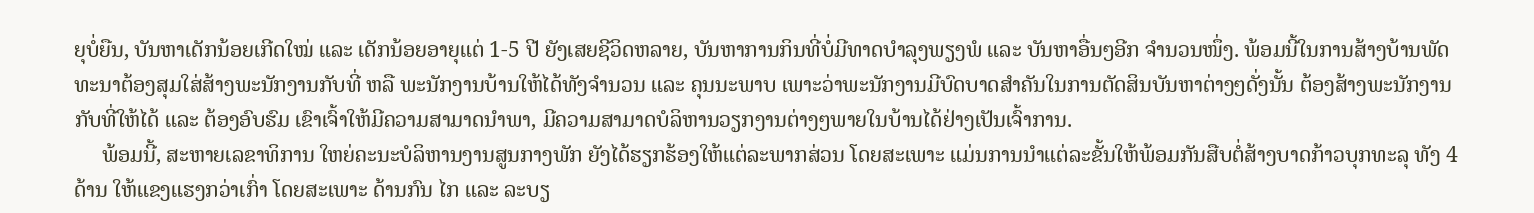ຍຸບໍ່ຍືນ, ບັນຫາເດັກນ້ອຍເກີດໃໝ່ ແລະ ເດັກນ້ອຍອາຍຸແຕ່ 1-5 ປີ ຍັງເສຍຊີວິດຫລາຍ, ບັນຫາການກິນທີ່ບໍ່ມີທາດບຳລຸງພຽງພໍ ແລະ ບັນຫາອື່ນໆອີກ ຈຳນວນໜຶ່ງ. ພ້ອມນີ້ໃນການສ້າງບ້ານພັດທະນາຕ້ອງສຸມໃສ່ສ້າງພະນັກງານກັບທີ່ ຫລື ພະນັກງານບ້ານໃຫ້ໄດ້ທັງຈຳນວນ ແລະ ຄຸນນະພາບ ເພາະວ່າພະນັກງານມີບົດບາດສຳຄັນໃນການຕັດສິນບັນຫາຕ່າງໆດັ່ງນັ້ນ ຕ້ອງສ້າງພະນັກງານກັບທີ່ໃຫ້ໄດ້ ແລະ ຕ້ອງອົບຮົມ ເຂົາເຈົ້າໃຫ້ມີຄວາມສາມາດນຳພາ, ມີຄວາມສາມາດບໍລິຫານວຽກງານຕ່າງໆພາຍໃນບ້ານໄດ້ຢ່າງເປັນເຈົ້າການ.
     ພ້ອມນີ້, ສະຫາຍເລຂາທິການ ໃຫຍ່ຄະນະບໍລິຫານງານສູນກາງພັກ ຍັງໄດ້ຮຽກຮ້ອງໃຫ້ແຕ່ລະພາກສ່ວນ ໂດຍສະເພາະ ແມ່ນການນຳແຕ່ລະຂັ້ນໃຫ້ພ້ອມກັນສືບຕໍ່ສ້າງບາດກ້າວບຸກທະລຸ ທັງ 4 ດ້ານ ໃຫ້ແຂງແຮງກວ່າເກົ່າ ໂດຍສະເພາະ ດ້ານກົນ ໄກ ແລະ ລະບຽ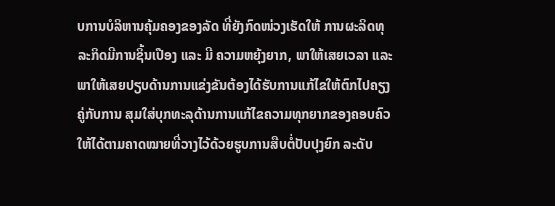ບການບໍລິຫານຄຸ້ມຄອງຂອງລັດ ທີ່ຍັງກົດໜ່ວງເຮັດໃຫ້ ການຜະລິດທຸລະກິດມີການຊິ້ນເປືອງ ແລະ ມີ ຄວາມຫຍຸ້ງຍາກ, ພາໃຫ້ເສຍເວລາ ແລະ ພາໃຫ້ເສຍປຽບດ້ານການແຂ່ງຂັນຕ້ອງໄດ້ຮັບການແກ້ໄຂໃຫ້ຕົກໄປຄຽງຄູ່ກັບການ ສຸມໃສ່ບຸກທະລຸດ້ານການແກ້ໄຂຄວາມທຸກຍາກຂອງຄອບຄົວໃຫ້ໄດ້ຕາມຄາດໝາຍທີ່ວາງໄວ້ດ້ວຍຮູບການສືບຕໍ່ປັບປຸງຍົກ ລະດັບ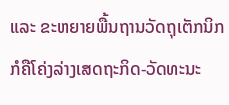ແລະ ຂະຫຍາຍພື້ນຖານວັດຖຸເຕັກນິກກໍຄືໂຄ່ງລ່າງເສດຖະກິດ-ວັດທະນະ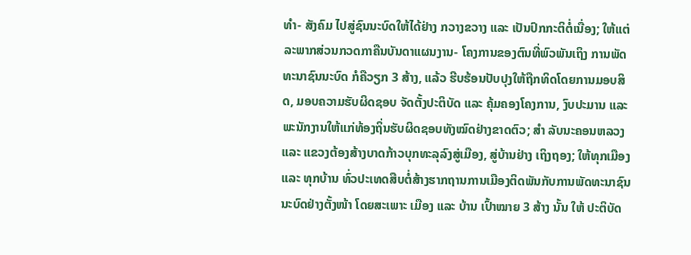ທຳ- ສັງຄົມ ໄປສູ່ຊົນນະບົດໃຫ້ໄດ້ຢ່າງ ກວາງຂວາງ ແລະ ເປັນປົກກະຕິຕໍ່ເນື່ອງ; ໃຫ້ແຕ່ລະພາກສ່ວນກວດກາຄືນບັນດາແຜນງານ- ໂຄງການຂອງຕົນທີ່ພົວພັນເຖິງ ການພັດທະນາຊົນນະບົດ ກໍຄືວຽກ 3 ສ້າງ, ແລ້ວ ຮີບຮ້ອນປັບປຸງໃຫ້ຖືກທິດໂດຍການມອບສິດ, ມອບຄວາມຮັບຜິດຊອບ ຈັດຕັ້ງປະຕິບັດ ແລະ ຄຸ້ມຄອງໂຄງການ, ງົບປະມານ ແລະ ພະນັກງານໃຫ້ແກ່ທ້ອງຖິ່ນຮັບຜິດຊອບທັງໝົດຢ່າງຂາດຕົວ; ສຳ ລັບນະຄອນຫລວງ ແລະ ແຂວງຕ້ອງສ້າງບາດກ້າວບຸກທະລຸລົງສູ່ເມືອງ, ສູ່ບ້ານຢ່າງ ເຖິງຖອງ; ໃຫ້ທຸກເມືອງ ແລະ ທຸກບ້ານ ທົ່ວປະເທດສືບຕໍ່ສ້າງຮາກຖານການເມືອງຕິດພັນກັບການພັດທະນາຊົນນະບົດຢ່າງຕັ້ງໜ້າ ໂດຍສະເພາະ ເມືອງ ແລະ ບ້ານ ເປົ້າໝາຍ 3 ສ້າງ ນັ້ນ ໃຫ້ ປະຕິບັດ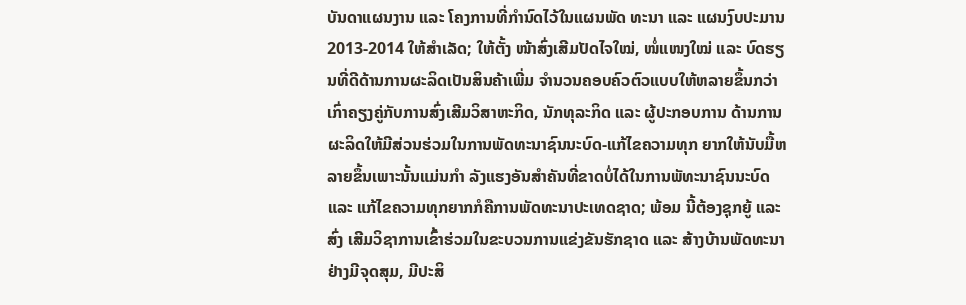ບັນດາແຜນງານ ແລະ ໂຄງການທີ່ກຳນົດໄວ້ໃນແຜນພັດ ທະນາ ແລະ ແຜນງົບປະມານ 2013-2014 ໃຫ້ສຳເລັດ; ໃຫ້ຕັ້ງ ໜ້າສົ່ງເສີມປັດໄຈໃໝ່, ໜໍ່ແໜງໃໝ່ ແລະ ບົດຮຽນທີ່ດີດ້ານການຜະລິດເປັນສິນຄ້າເພີ່ມ ຈຳນວນຄອບຄົວຕົວແບບໃຫ້ຫລາຍຂຶ້ນກວ່າເກົ່າຄຽງຄູ່ກັບການສົ່ງເສີມວິສາຫະກິດ, ນັກທຸລະກິດ ແລະ ຜູ້ປະກອບການ ດ້ານການຜະລິດໃຫ້ມີສ່ວນຮ່ວມໃນການພັດທະນາຊົນນະບົດ-ແກ້ໄຂຄວາມທຸກ ຍາກໃຫ້ນັບມື້ຫລາຍຂຶ້ນເພາະນັ້ນແມ່ນກຳ ລັງແຮງອັນສຳຄັນທີ່ຂາດບໍ່ໄດ້ໃນການພັທະນາຊົນນະບົດ ແລະ ແກ້ໄຂຄວາມທຸກຍາກກໍຄືການພັດທະນາປະເທດຊາດ; ພ້ອມ ນີ້ຕ້ອງຊຸກຍູ້ ແລະ ສົ່ງ ເສີມວິຊາການເຂົ້າຮ່ວມໃນຂະບວນການແຂ່ງຂັນຮັກຊາດ ແລະ ສ້າງບ້ານພັດທະນາຢ່າງມີຈຸດສຸມ, ມີປະສິ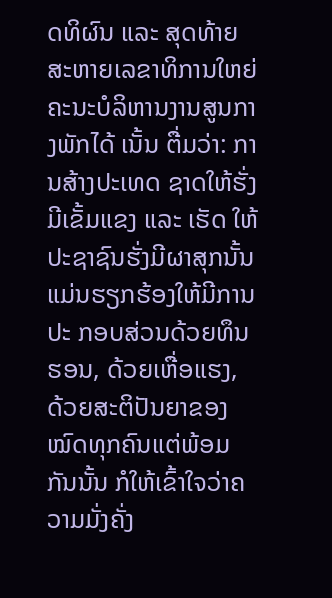ດທິຜົນ ແລະ ສຸດທ້າຍສະຫາຍເລຂາທິການໃຫຍ່ ຄະນະບໍລິຫານງານສູນກາງພັກໄດ້ ເນັ້ນ ຕື່ມວ່າ: ການສ້າງປະເທດ ຊາດໃຫ້ຮັ່ງມີເຂັ້ມແຂງ ແລະ ເຮັດ ໃຫ້ປະຊາຊົນຮັ່ງມີຜາສຸກນັ້ນ ແມ່ນຮຽກຮ້ອງໃຫ້ມີການປະ ກອບສ່ວນດ້ວຍທຶນຮອນ, ດ້ວຍເຫື່ອແຮງ, ດ້ວຍສະຕິປັນຍາຂອງໝົດທຸກຄົນແຕ່ພ້ອມກັນນັ້ນ ກໍໃຫ້ເຂົ້າໃຈວ່າຄວາມມັ່ງຄັ່ງ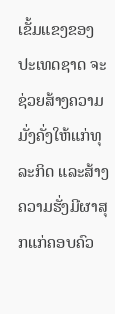ເຂັ້ມແຂງຂອງປະເທດຊາດ ຈະຊ່ວຍສ້າງຄວາມມັ່ງຄັ່ງໃຫ້ແກ່ທຸລະກິດ ແລະສ້າງຄວາມຮັ່ງມີຜາສຸກແກ່ຄອບຄົວ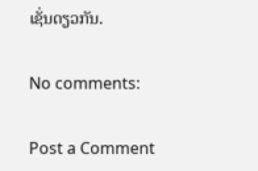ເຊັ່ນດຽວກັນ.

No comments:

Post a Comment